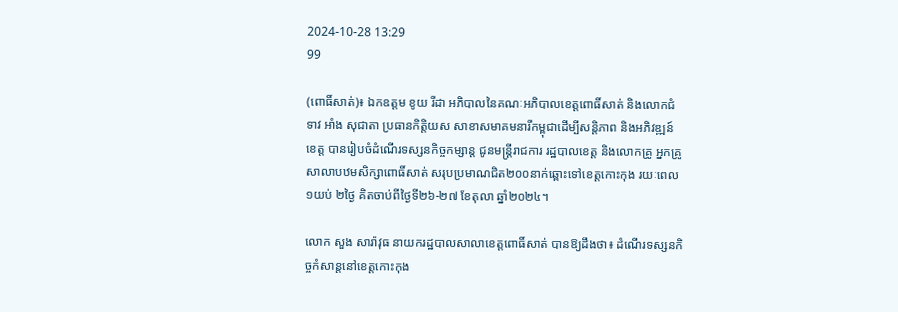2024-10-28 13:29
99

(ពោធិ៍សាត់)៖ ឯកឧត្តម ខូយ រីដា អភិបាលនៃគណៈអភិបាលខេត្តពោធិ៍សាត់ និងលោកជំទាវ អាំង សុជាតា ប្រធានកិត្តិយស សាខាសមាគមនារីកម្ពុជាដើម្បីសន្តិភាព និងអភិវឌ្ឍន៍ខេត្ត បានរៀបចំដំណើរទស្សនកិច្ចកម្សាន្ត ជូនមន្ត្រីរាជការ រដ្ឋបាលខេត្ត និងលោកគ្រូ អ្នកគ្រូសាលាបឋមសិក្សាពោធិ៍សាត់ សរុបប្រមាណជិត២០០នាក់ឆ្ពោះទៅខេត្តកោះកុង រយៈពេល១យប់ ២ថ្ងៃ គិតចាប់ពីថ្ងៃទី២៦-២៧ ខែតុលា ឆ្នាំ២០២៤។

លោក សួង សារ៉ាវុធ នាយករដ្ឋបាលសាលាខេត្តពោធិ៍សាត់ បានឱ្យដឹងថា៖ ដំណើរទស្សនកិច្ចកំសាន្តនៅខេត្តកោះកុង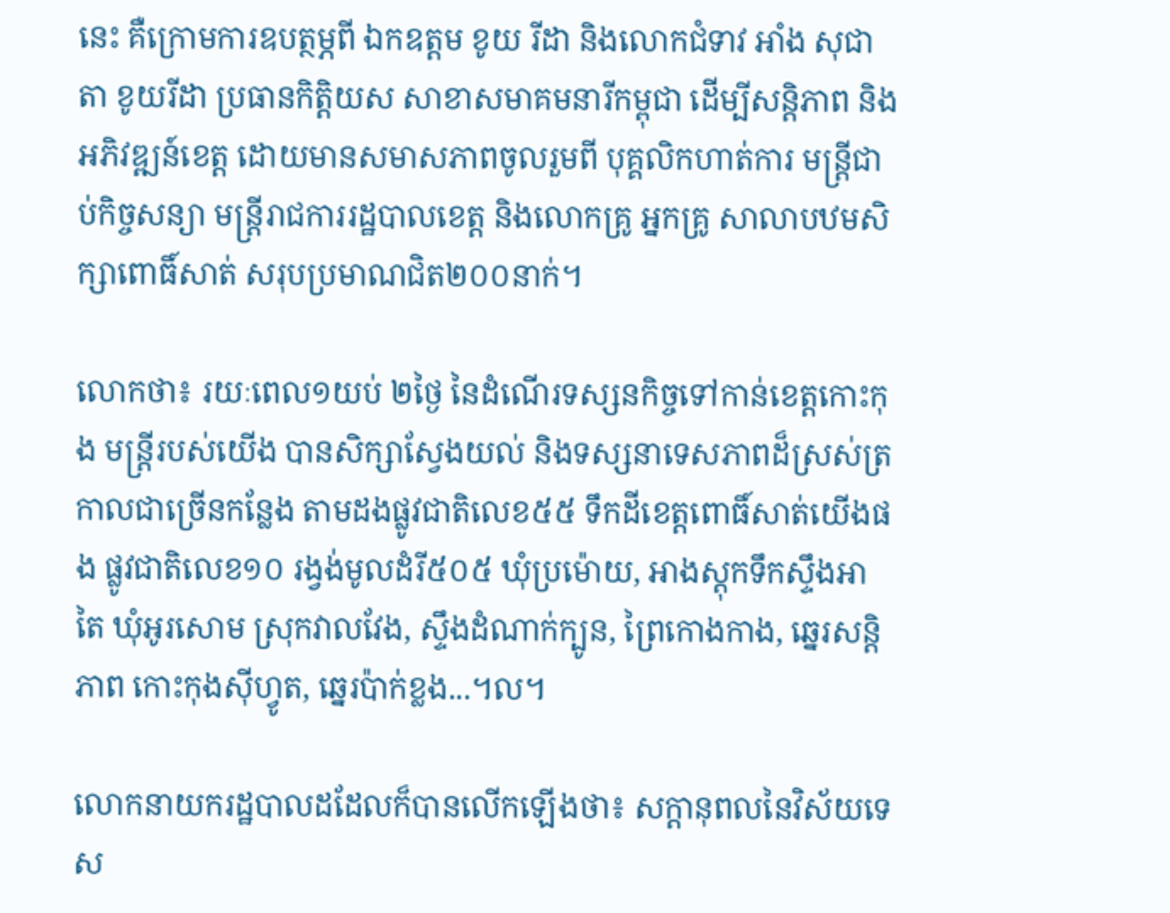នេះ គឺក្រោមការឧបត្ថម្ភពី ឯកឧត្តម ខូយ រីដា និងលោកជំទាវ អាំង សុជាតា ខូយរីដា ប្រធានកិត្តិយស សាខាសមាគមនារីកម្ពុជា ដើម្បីសន្តិភាព និងអភិវឌ្ឍន៍ខេត្ត ដោយមានសមាសភាពចូលរួមពី បុគ្គលិកហាត់ការ មន្ត្រីជាប់កិច្ចសន្យា មន្ត្រីរាជការរដ្ឋបាលខេត្ត និងលោកគ្រូ អ្នកគ្រូ សាលាបឋមសិក្សាពោធិ៍សាត់ សរុបប្រមាណជិត២០០នាក់។

លោកថា៖ រយៈពេល១យប់ ២ថ្ងៃ នៃដំណើរទស្សនកិច្ចទៅកាន់ខេត្តកោះកុង មន្ត្រីរបស់យើង បានសិក្សាស្វែងយល់ និងទស្សនាទេសភាពដ៏ស្រស់ត្រកាលជាច្រើនកន្លែង តាមដងផ្លូវជាតិលេខ៥៥ ទឹកដីខេត្តពោធិ៍សាត់យើងផង ផ្លូវជាតិលេខ១០ រង្វង់មូលដំរី៥០៥ ឃុំប្រម៉ោយ, អាងស្តុកទឹកស្ទឹងអាតៃ ឃុំអូរសោម ស្រុកវាលវែង, ស្ទឹងដំណាក់ក្បូន, ព្រៃកោងកាង, ឆ្នេរសន្តិភាព កោះកុងស៊ីហ្វូត, ឆ្នេរប៉ាក់ខ្លង...។ល។

លោកនាយករដ្ឋបាលដដែលក៏បានលើកឡើងថា៖ សក្ដានុពលនៃវិស័យទេស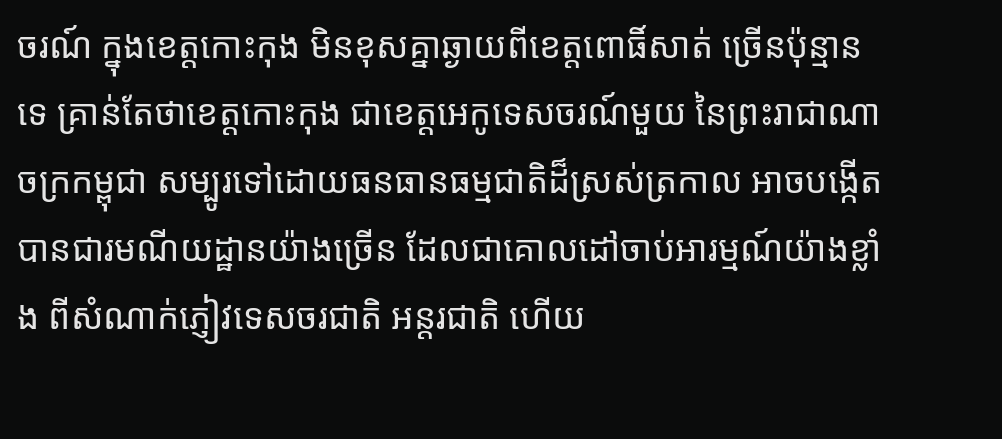ចរណ៍ ក្នុងខេត្តកោះកុង មិនខុសគ្នាឆ្ងាយពីខេត្តពោធិ៍សាត់ ច្រើនប៉ុន្មានទេ គ្រាន់តែថាខេត្តកោះកុង ជាខេត្តអេកូទេសចរណ៍មួយ នៃព្រះរាជាណាចក្រកម្ពុជា សម្បូរទៅដោយធនធានធម្មជាតិដ៏ស្រស់ត្រកាល អាចបង្កើតបានជារមណីយដ្ឋានយ៉ាងច្រើន ដែលជាគោលដៅចាប់អារម្មណ៍យ៉ាងខ្លាំង ពីសំណាក់ភ្ញៀវទេសចរជាតិ អន្តរជាតិ ហើយ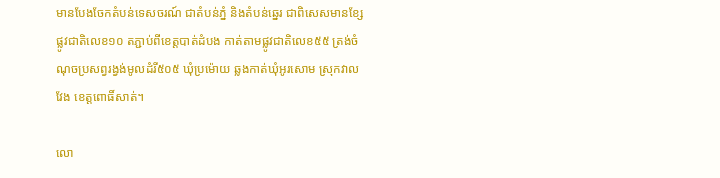មានបែងចែកតំបន់ទេសចរណ៍ ជាតំបន់ភ្នំ និងតំបន់ឆ្នេរ ជាពិសេសមានខ្សែផ្លូវជាតិលេខ១០ តភ្ជាប់ពីខេត្តបាត់ដំបង កាត់តាមផ្លូវជាតិលេខ៥៥ ត្រង់ចំណុចប្រសព្វរង្វង់មូលដំរី៥០៥ ឃុំប្រម៉ោយ ឆ្លងកាត់ឃុំអូរសោម ស្រុកវាលវែង ខេត្តពោធិ៍សាត់។

លោ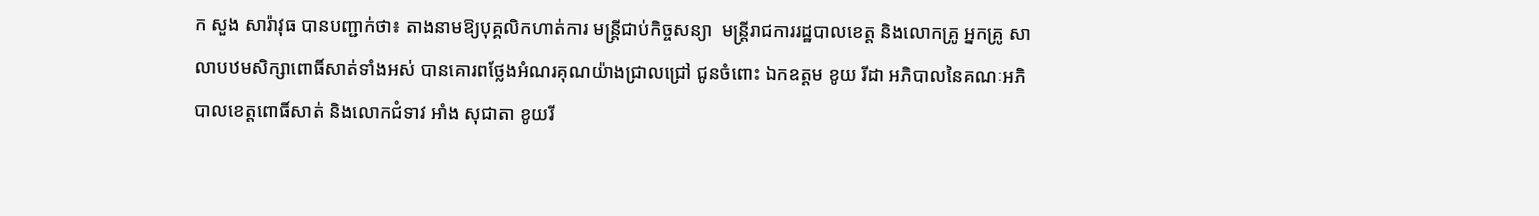ក សួង សារ៉ាវុធ បានបញ្ជាក់ថា៖ តាងនាមឱ្យបុគ្គលិកហាត់ការ មន្ត្រីជាប់កិច្ចសន្យា  មន្ត្រីរាជការរដ្ឋបាលខេត្ត និងលោកគ្រូ អ្នកគ្រូ សាលាបឋមសិក្សាពោធិ៍សាត់ទាំងអស់ បានគោរពថ្លែងអំណរគុណយ៉ាងជ្រាលជ្រៅ ជូនចំពោះ ឯកឧត្តម ខូយ រីដា អភិបាលនៃគណៈអភិបាលខេត្តពោធិ៍សាត់ និងលោកជំទាវ អាំង សុជាតា ខូយរី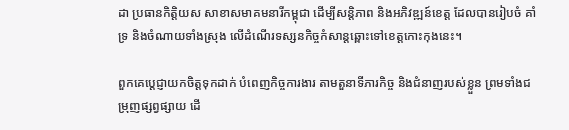ដា ប្រធានកិត្តិយស សាខាសមាគមនារីកម្ពុជា ដើម្បីសន្តិភាព និងអភិវឌ្ឍន៍ខេត្ត ដែលបានរៀបចំ គាំទ្រ និងចំណាយទាំងស្រុង លើដំណើរទស្សនកិច្ចកំសាន្តឆ្ពោះទៅខេត្តកោះកុងនេះ។

ពួកគេប្តេជ្ញាយកចិត្តទុកដាក់ បំពេញកិច្ចការងារ តាមតួនាទីភារកិច្ច និងជំនាញរបស់ខ្លួន ព្រមទាំងជម្រុញផ្សព្វផ្សាយ ដើ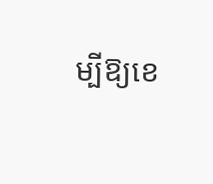ម្បីឱ្យខេ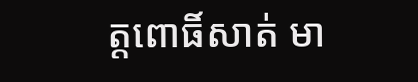ត្តពោធិ៍សាត់ មា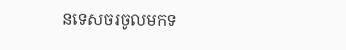នទេសចរចូលមកទ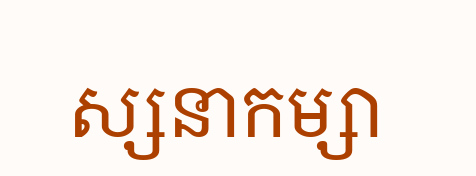ស្សនាកម្សា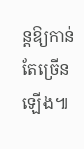ន្តឱ្យកាន់តែច្រើនឡើង៕